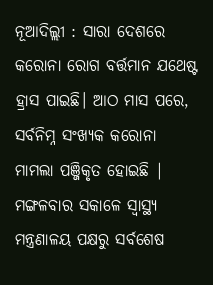ନୂଆଦିଲ୍ଲୀ : ସାରା ଦେଶରେ କରୋନା ରୋଗ ବର୍ତ୍ତମାନ ଯଥେଷ୍ଟ ହ୍ରାସ ପାଇଛି। ଆଠ ମାସ ପରେ, ସର୍ବନିମ୍ନ ସଂଖ୍ୟକ କରୋନା ମାମଲା ପଞ୍ଜିକୃତ ହୋଇଛି | ମଙ୍ଗଳବାର ସକାଳେ ସ୍ୱାସ୍ଥ୍ୟ ମନ୍ତ୍ରଣାଳୟ ପକ୍ଷରୁ ସର୍ବଶେଷ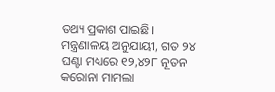ତଥ୍ୟ ପ୍ରକାଶ ପାଇଛି। ମନ୍ତ୍ରଣାଳୟ ଅନୁଯାୟୀ, ଗତ ୨୪ ଘଣ୍ଟା ମଧ୍ୟରେ ୧୨,୪୨୮ ନୂତନ କରୋନା ମାମଲା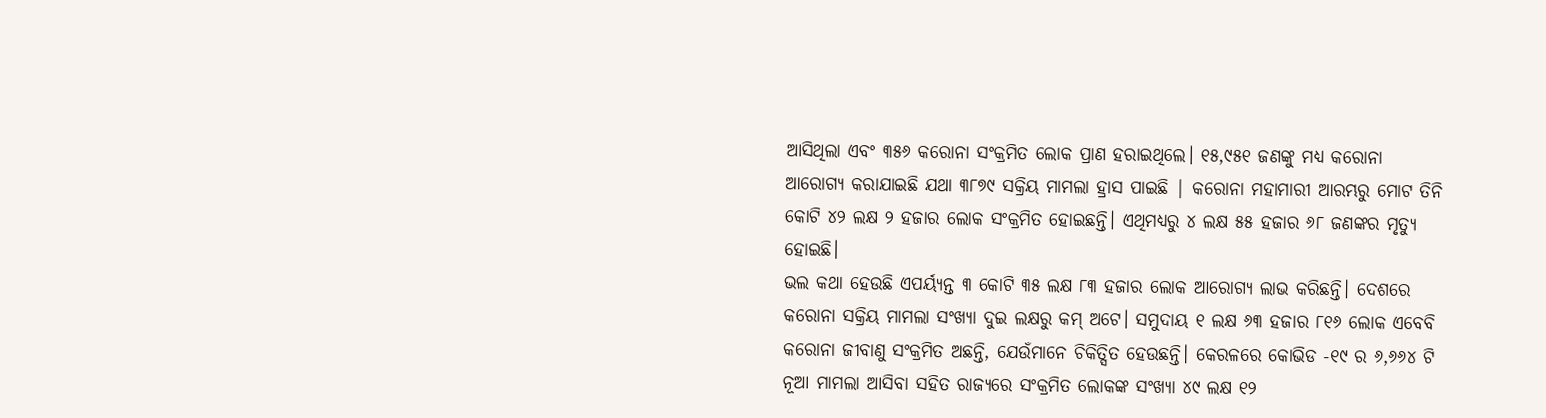ଆସିଥିଲା ଏବଂ ୩୫୬ କରୋନା ସଂକ୍ରମିତ ଲୋକ ପ୍ରାଣ ହରାଇଥିଲେ। ୧୫,୯୫୧ ଜଣଙ୍କୁ ମଧ୍ୟ କରୋନା ଆରୋଗ୍ୟ କରାଯାଇଛି ଯଥା ୩୮୭୯ ସକ୍ରିୟ ମାମଲା ହ୍ରାସ ପାଇଛି | କରୋନା ମହାମାରୀ ଆରମ୍ଭରୁ ମୋଟ ତିନି କୋଟି ୪୨ ଲକ୍ଷ ୨ ହଜାର ଲୋକ ସଂକ୍ରମିତ ହୋଇଛନ୍ତି। ଏଥିମଧ୍ୟରୁ ୪ ଲକ୍ଷ ୫୫ ହଜାର ୬୮ ଜଣଙ୍କର ମୃତ୍ୟୁ ହୋଇଛି।
ଭଲ କଥା ହେଉଛି ଏପର୍ୟ୍ୟନ୍ତ ୩ କୋଟି ୩୫ ଲକ୍ଷ ୮୩ ହଜାର ଲୋକ ଆରୋଗ୍ୟ ଲାଭ କରିଛନ୍ତି। ଦେଶରେ କରୋନା ସକ୍ରିୟ ମାମଲା ସଂଖ୍ୟା ଦୁଇ ଲକ୍ଷରୁ କମ୍ ଅଟେ। ସମୁଦାୟ ୧ ଲକ୍ଷ ୬୩ ହଜାର ୮୧୬ ଲୋକ ଏବେବି କରୋନା ଜୀବାଣୁ ସଂକ୍ରମିତ ଅଛନ୍ତି, ଯେଉଁମାନେ ଚିକିତ୍ସିତ ହେଉଛନ୍ତି। କେରଳରେ କୋଭିଡ -୧୯ ର ୬,୬୬୪ ଟି ନୂଆ ମାମଲା ଆସିବା ସହିତ ରାଜ୍ୟରେ ସଂକ୍ରମିତ ଲୋକଙ୍କ ସଂଖ୍ୟା ୪୯ ଲକ୍ଷ ୧୨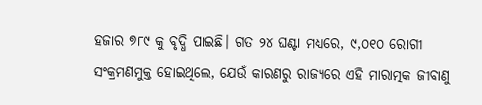ହଜାର ୭୮୯ କୁ ବୃଦ୍ଧି ପାଇଛି। ଗତ ୨୪ ଘଣ୍ଟା ମଧ୍ୟରେ, ୯,୦୧୦ ରୋଗୀ ସଂକ୍ରମଣମୁକ୍ତ ହୋଇଥିଲେ, ଯେଉଁ କାରଣରୁ ରାଜ୍ୟରେ ଏହି ମାରାତ୍ମକ ଜୀବାଣୁ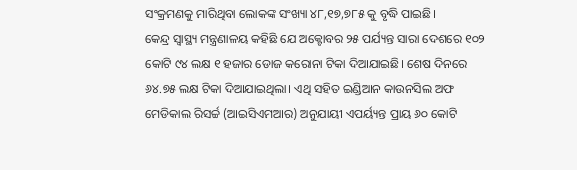ସଂକ୍ରମଣକୁ ମାରିଥିବା ଲୋକଙ୍କ ସଂଖ୍ୟା ୪୮,୧୭,୭୮୫ କୁ ବୃଦ୍ଧି ପାଇଛି।
କେନ୍ଦ୍ର ସ୍ୱାସ୍ଥ୍ୟ ମନ୍ତ୍ରଣାଳୟ କହିଛି ଯେ ଅକ୍ଟୋବର ୨୫ ପର୍ଯ୍ୟନ୍ତ ସାରା ଦେଶରେ ୧୦୨ କୋଟି ୯୪ ଲକ୍ଷ ୧ ହଜାର ଡୋଜ କରୋନା ଟିକା ଦିଆଯାଇଛି। ଶେଷ ଦିନରେ ୬୪.୭୫ ଲକ୍ଷ ଟିକା ଦିଆଯାଇଥିଲା। ଏଥି ସହିତ ଇଣ୍ଡିଆନ କାଉନସିଲ ଅଫ ମେଡିକାଲ ରିସର୍ଚ୍ଚ (ଆଇସିଏମଆର) ଅନୁଯାୟୀ ଏପର୍ୟ୍ୟନ୍ତ ପ୍ରାୟ ୬୦ କୋଟି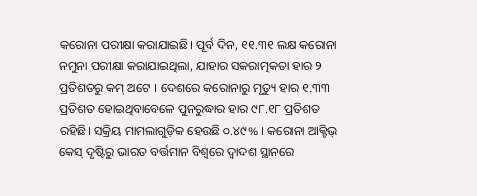କରୋନା ପରୀକ୍ଷା କରାଯାଇଛି। ପୂର୍ବ ଦିନ, ୧୧.୩୧ ଲକ୍ଷ କରୋନା ନମୁନା ପରୀକ୍ଷା କରାଯାଇଥିଲା, ଯାହାର ସକରାତ୍ମକତା ହାର ୨ ପ୍ରତିଶତରୁ କମ୍ ଅଟେ । ଦେଶରେ କରୋନାରୁ ମୃତ୍ୟୁ ହାର ୧.୩୩ ପ୍ରତିଶତ ହୋଇଥିବାବେଳେ ପୁନରୁଦ୍ଧାର ହାର ୯୮.୧୮ ପ୍ରତିଶତ ରହିଛି। ସକ୍ରିୟ ମାମଲାଗୁଡ଼ିକ ହେଉଛି ୦.୪୯% । କରୋନା ଆକ୍ଟିଭ୍ କେସ୍ ଦୃଷ୍ଟିରୁ ଭାରତ ବର୍ତ୍ତମାନ ବିଶ୍ୱରେ ଦ୍ୱାଦଶ ସ୍ଥାନରେ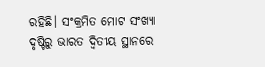ରହିଛି। ସଂକ୍ରମିତ ମୋଟ ସଂଖ୍ୟା ଦୃଷ୍ଟିରୁ ଭାରତ ଦ୍ୱିତୀୟ ସ୍ଥାନରେ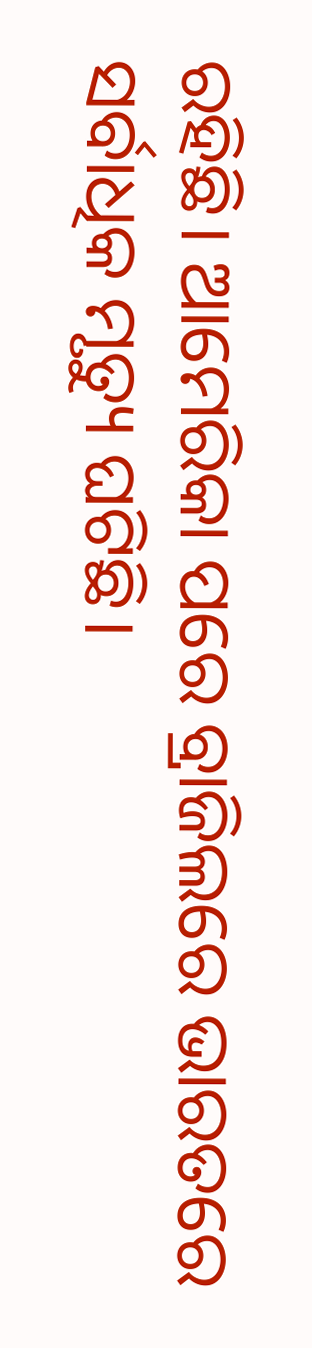ରହିଛି। ଆମେରିକା ପରେ ବ୍ରାଜିଲରେ ଭାରତରେ ସର୍ବାଧିକ ମୃତ୍ୟୁ ଘଟିଛି।